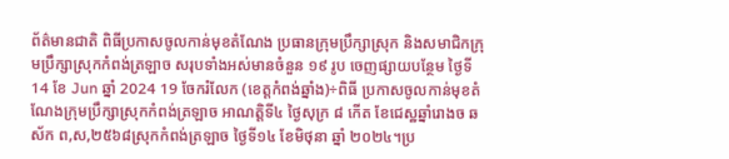ព័ត៌មានជាតិ ពិធីប្រកាសចូលកាន់មុខតំណែង ប្រធានក្រុមប្រឹក្សាស្រុក និងសមាជិកក្រុមប្រឹក្សាស្រុកកំពង់ត្រឡាច សរុបទាំងអស់មានចំនួន ១៩ រូប ចេញផ្សាយបន្ថែម ថ្ងៃទី 14 ខែ Jun ឆ្នាំ 2024 19 ចែករំលែក (ខេត្តកំពង់ឆ្នាំង)÷ពិធី ប្រកាសចូលកាន់មុខតំណែងក្រុមប្រឹក្សាស្រុកកំពង់ត្រឡាច អាណត្តិទី៤ ថ្ងៃសុក្រ ៨ កើត ខែជេស្ឋឆ្នាំរោងច ឆស័ក ព,ស,២៥៦៨ស្រុកកំពង់ត្រឡាច ថ្ងៃទី១៤ ខែមិថុនា ឆ្នាំ ២០២៤។ប្រ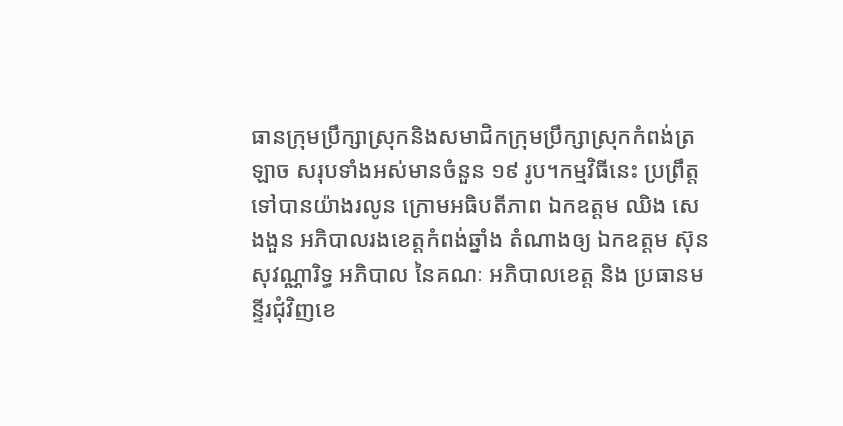ធានក្រុមប្រឹក្សាស្រុកនិងសមាជិកក្រុមប្រឹក្សាស្រុកកំពង់ត្រឡាច សរុបទាំងអស់មានចំនួន ១៩ រូប។កម្មវិធីនេះ ប្រព្រឹត្តទៅបានយ៉ាងរលូន ក្រោមអធិបតីភាព ឯកឧត្តម ឈិង សេងងួន អភិបាលរងខេត្តកំពង់ឆ្នាំង តំណាងឲ្យ ឯកឧត្តម ស៊ុន សុវណ្ណារិទ្ធ អភិបាល នៃគណៈ អភិបាលខេត្ត និង ប្រធានមន្ទីរជុំវិញខេ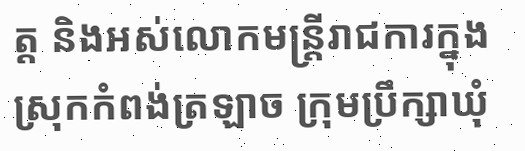ត្ត និងអស់លោកមន្ត្រីរាជការក្នុងស្រុកកំពង់ត្រឡាច ក្រុមប្រឹក្សាឃុំ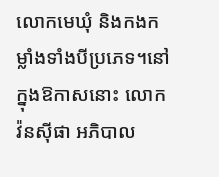លោកមេឃុំ និងកងកម្លាំងទាំងបីប្រភេទ។នៅក្នុងឱកាសនោះ លោក វ៉នស៊ីផា អភិបាល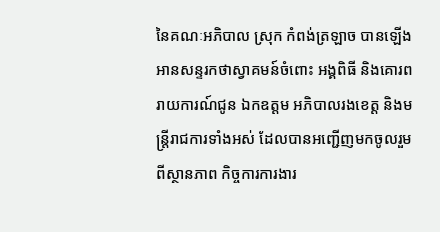នៃគណៈអភិបាល ស្រុក កំពង់ត្រឡាច បានឡើងអានសន្ទរកថាស្វាគមន៍ចំពោះ អង្គពិធី និងគោរពរាយការណ៍ជូន ឯកឧត្តម អភិបាលរងខេត្ត និងមន្ត្រីរាជការទាំងអស់ ដែលបានអញ្ជើញមកចូលរួម ពីស្ថានភាព កិច្ចការការងារ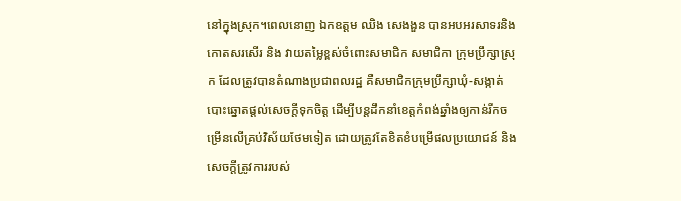នៅក្នុងស្រុក។ពេលនោញ ឯកឧត្តម ឈិង សេងងួន បានអបអរសាទរនិងកោតសរសើរ និង វាយតម្លៃខ្ពស់ចំពោះសមាជិក សមាជិកា ក្រុមប្រឹក្សាស្រុក ដែលត្រូវបានតំណាងប្រជាពលរដ្ឋ គឺសមាជិកក្រុមប្រឹក្សាឃុំ-សង្កាត់ បោះឆ្នោតផ្តល់សេចក្តីទុកចិត្ត ដើម្បីបន្តដឹកនាំខេត្តកំពង់ឆ្នាំងឲ្យកាន់រីកចម្រើនលើគ្រប់វិស័យថែមទៀត ដោយត្រូវតែខិតខំបម្រើផលប្រយោជន៍ និង សេចក្តីត្រូវការរបស់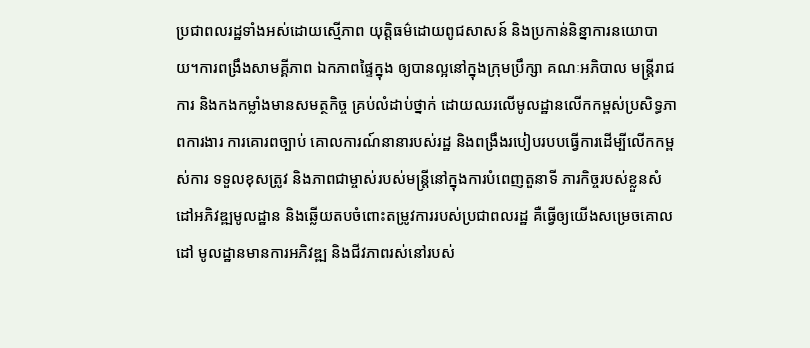ប្រជាពលរដ្ឋទាំងអស់ដោយស្មើភាព យុត្តិធម៌ដោយពូជសាសន៍ និងប្រកាន់និន្នាការនយោបាយ។ការពង្រឹងសាមគ្គីភាព ឯកភាពផ្ទៃក្នុង ឲ្យបានល្អនៅក្នុងក្រុមប្រឹក្សា គណៈអភិបាល មន្រ្តីរាជការ និងកងកម្លាំងមានសមត្ថកិច្ច គ្រប់លំដាប់ថ្នាក់ ដោយឈរលើមូលដ្ឋានលើកកម្ពស់ប្រសិទ្ធភាពការងារ ការគោរពច្បាប់ គោលការណ៍នានារបស់រដ្ឋ និងពង្រឹងរបៀបរបបធ្វើការដើម្បីលើកកម្ពស់ការ ទទួលខុសត្រូវ និងភាពជាម្ចាស់របស់មន្រ្តីនៅក្នុងការបំពេញតួនាទី ភារកិច្ចរបស់ខ្លួនសំដៅអភិវឌ្ឍមូលដ្ឋាន និងឆ្លើយតបចំពោះតម្រូវការរបស់ប្រជាពលរដ្ឋ គឺធ្វើឲ្យយើងសម្រេចគោលដៅ មូលដ្ឋានមានការអភិវឌ្ឍ និងជីវភាពរស់នៅរបស់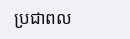ប្រជាពល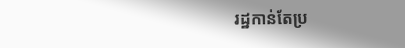រដ្ឋកាន់តែប្រ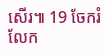សើរ៕ 19 ចែករំលែក